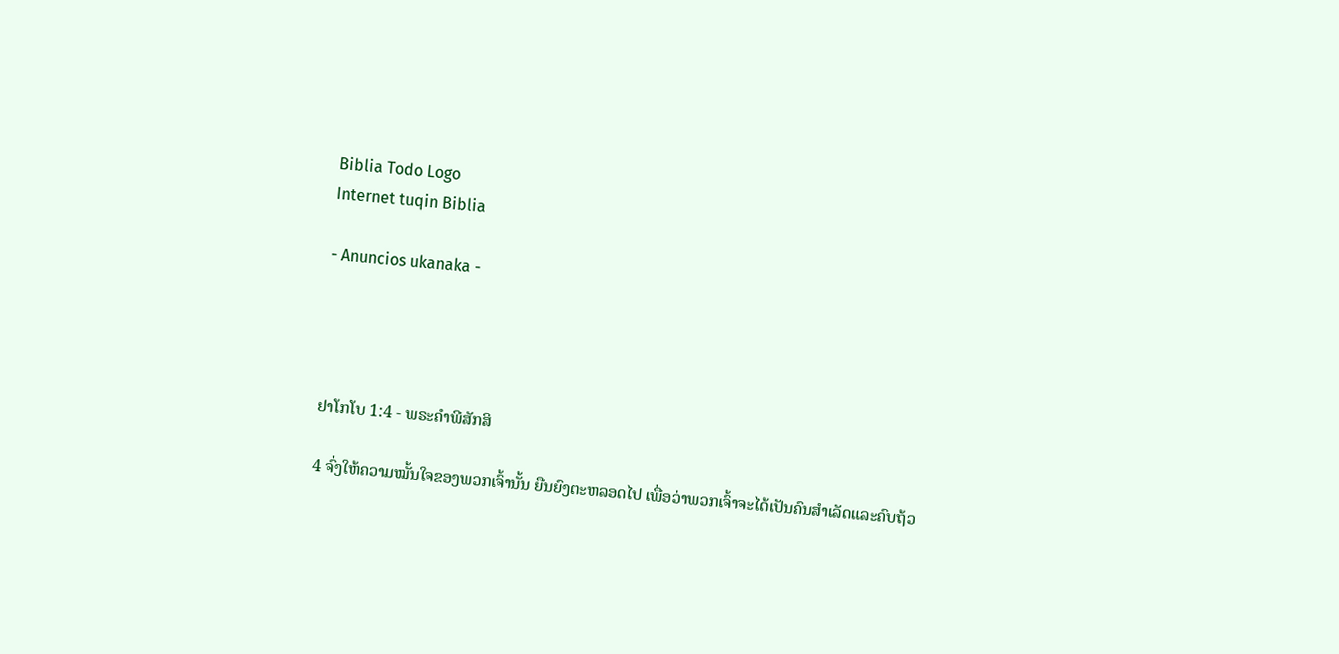Biblia Todo Logo
Internet tuqin Biblia

- Anuncios ukanaka -




ຢາໂກໂບ 1:4 - ພຣະຄຳພີສັກສິ

4 ຈົ່ງໃຫ້ຄວາມໝັ້ນໃຈຂອງພວກເຈົ້ານັ້ນ ຍືນຍົງຕະຫລອດໄປ ເພື່ອວ່າພວກເຈົ້າຈະໄດ້ເປັນຄົນສຳເລັດແລະຄົບຖ້ວ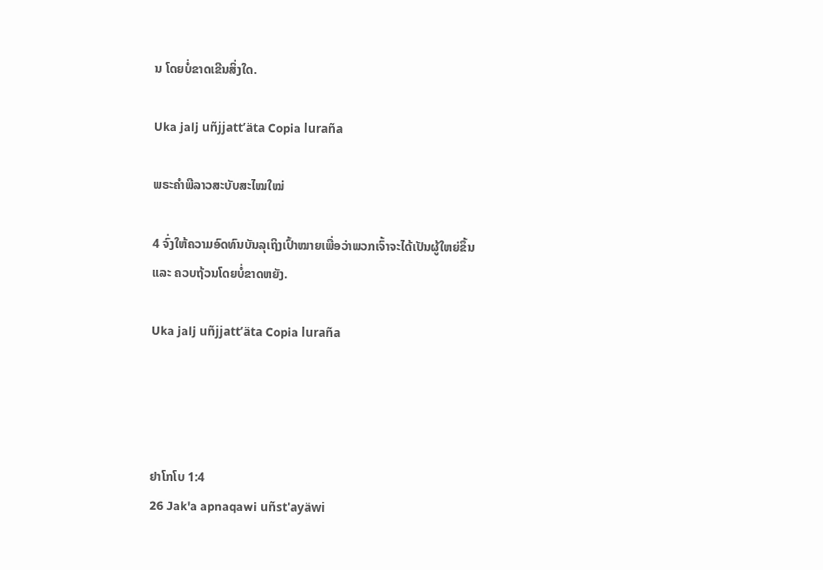ນ ໂດຍບໍ່ຂາດເຂີນສິ່ງໃດ.

Uka jalj uñjjattʼäta Copia luraña

ພຣະຄຳພີລາວສະບັບສະໄໝໃໝ່

4 ຈົ່ງໃຫ້ຄວາມອົດທົນບັນລຸເຖິງເປົ້າໝາຍເພື່ອວ່າພວກເຈົ້າຈະໄດ້ເປັນຜູ້ໃຫຍ່ຂຶ້ນ ແລະ ຄວບຖ້ວນໂດຍບໍ່ຂາດຫຍັງ.

Uka jalj uñjjattʼäta Copia luraña




ຢາໂກໂບ 1:4
26 Jak'a apnaqawi uñst'ayäwi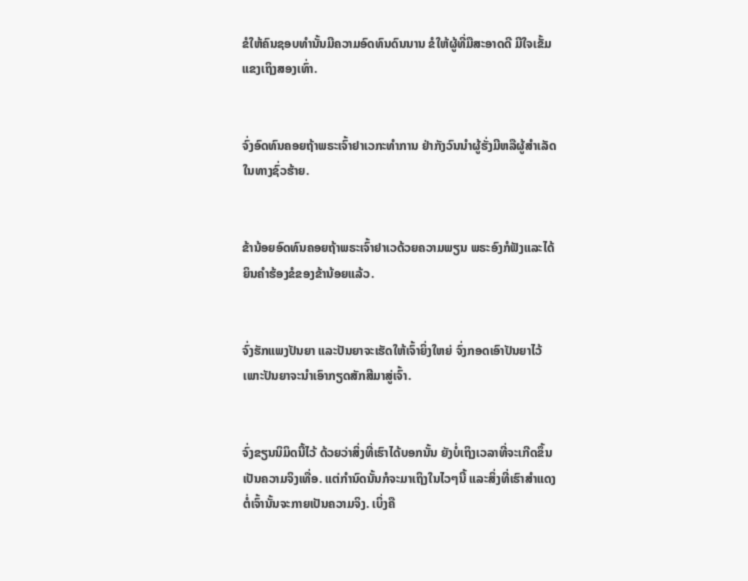ຂໍໃຫ້ຄົນຊອບທຳນັ້ນມີຄວາມອົດທົນດົນນານ ຂໍໃຫ້ຜູ້ທີ່ມືສະອາດດີ ມີໃຈເຂັ້ມແຂງເຖິງສອງເທົ່າ.


ຈົ່ງອົດທົນຄອຍຖ້າພຣະເຈົ້າຢາເວກະທຳການ ຢ່າກັງວົນນຳຜູ້ຮັ່ງມີຫລືຜູ້ສຳເລັດໃນທາງຊົ່ວຮ້າຍ.


ຂ້ານ້ອຍອົດທົນຄອຍຖ້າພຣະເຈົ້າຢາເວດ້ວຍຄວາມພຽນ ພຣະອົງກໍຟັງແລະໄດ້ຍິນຄຳຮ້ອງຂໍຂອງຂ້ານ້ອຍແລ້ວ.


ຈົ່ງຮັກແພງປັນຍາ ແລະປັນຍາຈະເຮັດໃຫ້ເຈົ້າຍິ່ງໃຫຍ່ ຈົ່ງກອດເອົາປັນຍາໄວ້ ເພາະປັນຍາຈະນຳເອົາກຽດສັກສີມາສູ່ເຈົ້າ.


ຈົ່ງຂຽນນິມິດນີ້ໄວ້ ດ້ວຍວ່າສິ່ງທີ່ເຮົາໄດ້ບອກນັ້ນ ຍັງບໍ່ເຖິງເວລາທີ່ຈະເກີດຂຶ້ນເປັນຄວາມຈິງເທື່ອ. ແຕ່ກຳນົດນັ້ນກໍຈະມາເຖິງໃນໄວໆນີ້ ແລະສິ່ງທີ່ເຮົາສຳແດງຕໍ່ເຈົ້ານັ້ນຈະກາຍເປັນຄວາມຈິງ. ເບິ່ງຄື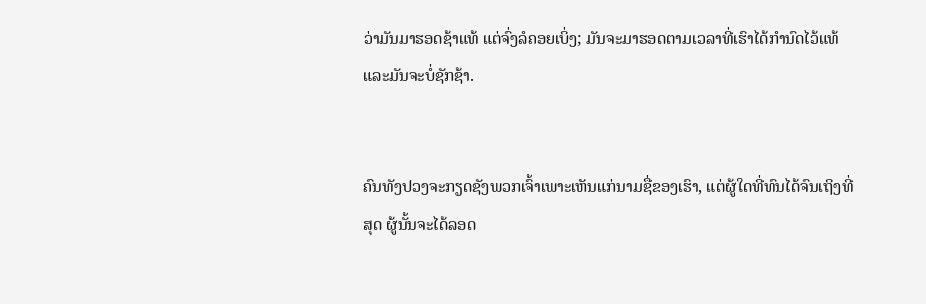ວ່າມັນມາຮອດຊ້າແທ້ ແຕ່ຈົ່ງລໍຄອຍເບິ່ງ; ມັນຈະມາຮອດຕາມເວລາທີ່ເຮົາໄດ້ກຳນົດໄວ້ແທ້ ແລະມັນຈະບໍ່ຊັກຊ້າ.


ຄົນທັງປວງຈະກຽດຊັງພວກເຈົ້າເພາະເຫັນແກ່ນາມຊື່ຂອງເຮົາ, ແຕ່ຜູ້ໃດທີ່ທົນໄດ້ຈົນເຖິງທີ່ສຸດ ຜູ້ນັ້ນຈະໄດ້ລອດ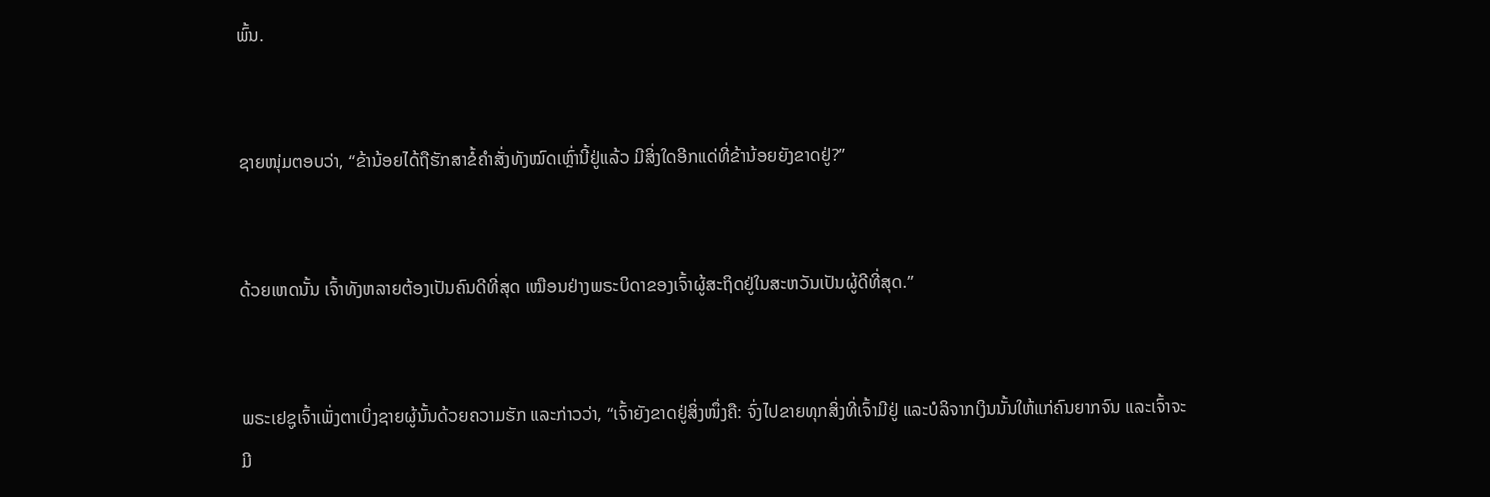ພົ້ນ.


ຊາຍໜຸ່ມຕອບວ່າ, “ຂ້ານ້ອຍໄດ້ຖືຮັກສາຂໍ້ຄຳສັ່ງທັງໝົດເຫຼົ່ານີ້ຢູ່ແລ້ວ ມີສິ່ງໃດອີກແດ່ທີ່ຂ້ານ້ອຍຍັງຂາດຢູ່?”


ດ້ວຍເຫດນັ້ນ ເຈົ້າທັງຫລາຍຕ້ອງເປັນຄົນດີທີ່ສຸດ ເໝືອນຢ່າງພຣະບິດາຂອງເຈົ້າຜູ້ສະຖິດຢູ່ໃນສະຫວັນເປັນຜູ້ດີທີ່ສຸດ.”


ພຣະເຢຊູເຈົ້າເພັ່ງຕາເບິ່ງຊາຍຜູ້ນັ້ນດ້ວຍຄວາມຮັກ ແລະກ່າວວ່າ, “ເຈົ້າຍັງຂາດຢູ່ສິ່ງໜຶ່ງຄື: ຈົ່ງໄປຂາຍທຸກສິ່ງທີ່ເຈົ້າມີຢູ່ ແລະບໍລິຈາກເງິນນັ້ນໃຫ້ແກ່ຄົນຍາກຈົນ ແລະເຈົ້າຈະມີ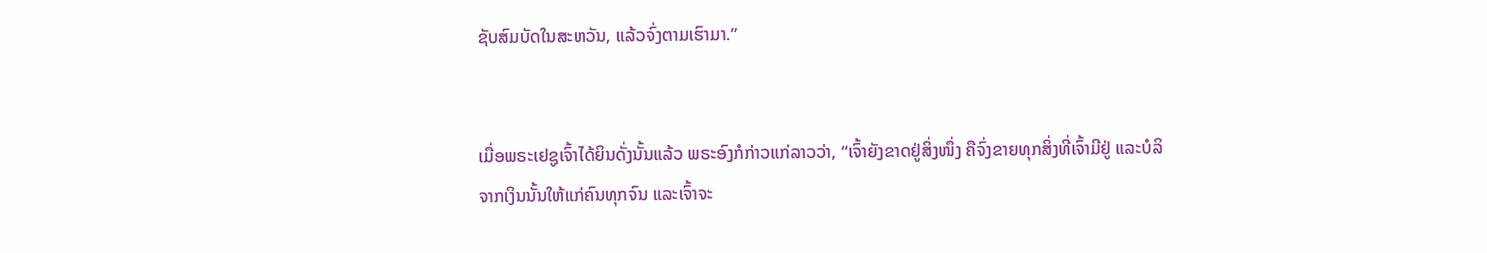ຊັບສົມບັດໃນສະຫວັນ, ແລ້ວຈົ່ງຕາມເຮົາມາ.”


ເມື່ອພຣະເຢຊູເຈົ້າໄດ້ຍິນດັ່ງນັ້ນແລ້ວ ພຣະອົງກໍກ່າວແກ່ລາວວ່າ, “ເຈົ້າຍັງຂາດຢູ່ສິ່ງໜຶ່ງ ຄືຈົ່ງຂາຍທຸກສິ່ງທີ່ເຈົ້າມີຢູ່ ແລະບໍລິຈາກເງິນນັ້ນໃຫ້ແກ່ຄົນທຸກຈົນ ແລະເຈົ້າຈະ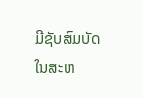ມີຊັບສົມບັດໃນສະຫ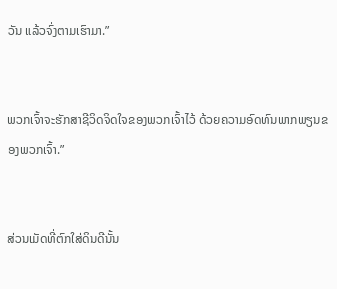ວັນ ແລ້ວຈົ່ງຕາມເຮົາມາ.”


ພວກເຈົ້າຈະຮັກສາຊີວິດຈິດໃຈຂອງພວກເຈົ້າໄວ້ ດ້ວຍຄວາມອົດທົນພາກພຽນຂອງພວກເຈົ້າ.”


ສ່ວນເມັດທີ່ຕົກໃສ່ດິນດີນັ້ນ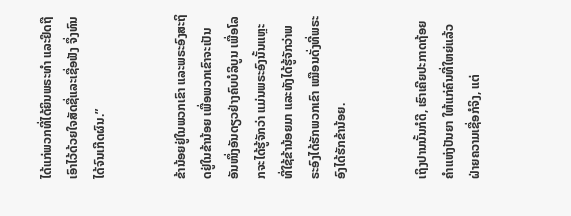ໄດ້ແກ່ພວກທີ່ໄດ້ຍິນພຣະທຳ ແລະຢຶດຖືເອົາໄວ້ດ້ວຍໃຈສັດຊື່ແລະເຊື່ອຟັງ ຈຶ່ງທົນໄດ້ຈົນເກີດຜົນ.”


ຂ້ານ້ອຍຢູ່ໃນພວກເຂົາ ແລະພຣະອົງສະຖິດຢູ່ໃນຂ້ານ້ອຍ ເພື່ອພວກເຂົາຈະເປັນອັນໜຶ່ງອັນດຽວຢ່າງຄົບບໍລິບູນ ເພື່ອໂລກຈະໄດ້ຮູ້ຈັກວ່າ ແມ່ນພຣະອົງນັ້ນແຫຼະ ທີ່ໃຊ້ຂ້ານ້ອຍມາ ແລະທັງໄດ້ຮູ້ຈັກວ່າພຣະອົງໄດ້ຮັກພວກເຂົາ ເໝືອນດັ່ງທີ່ພຣະອົງໄດ້ຮັກຂ້ານ້ອຍ.


ເຖິງປານນັ້ນກໍດີ, ເຮົາເຄີຍປະກາດຖ້ອຍຄຳແຫ່ງປັນຍາ ໃຫ້ແກ່ຄົນທີ່ໃຫຍ່ແລ້ວຝ່າຍຄວາມເຊື່ອກໍຈິງ, ແຕ່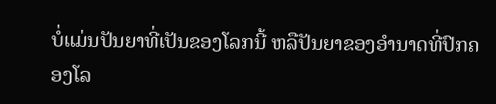ບໍ່ແມ່ນປັນຍາທີ່ເປັນຂອງໂລກນີ້ ຫລືປັນຍາຂອງອຳນາດທີ່ປົກຄອງໂລ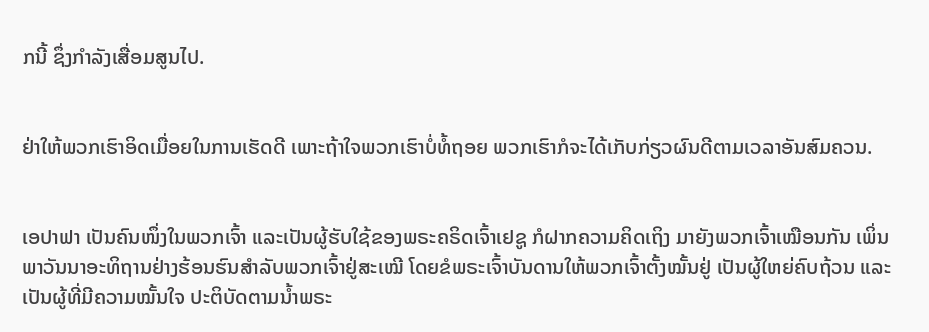ກນີ້ ຊຶ່ງກຳລັງເສື່ອມສູນໄປ.


ຢ່າໃຫ້ພວກເຮົາອິດເມື່ອຍໃນການເຮັດດີ ເພາະຖ້າໃຈພວກເຮົາບໍ່ທໍ້ຖອຍ ພວກເຮົາກໍຈະໄດ້ເກັບກ່ຽວຜົນດີຕາມເວລາອັນສົມຄວນ.


ເອປາຟາ ເປັນຄົນໜຶ່ງໃນພວກເຈົ້າ ແລະເປັນຜູ້ຮັບໃຊ້ຂອງພຣະຄຣິດເຈົ້າເຢຊູ ກໍຝາກຄວາມຄິດເຖິງ ມາຍັງພວກເຈົ້າເໝືອນກັນ ເພິ່ນພາວັນນາອະທິຖານຢ່າງຮ້ອນຮົນສຳລັບພວກເຈົ້າຢູ່ສະເໝີ ໂດຍຂໍພຣະເຈົ້າບັນດານໃຫ້ພວກເຈົ້າຕັ້ງໝັ້ນຢູ່ ເປັນຜູ້ໃຫຍ່ຄົບຖ້ວນ ແລະເປັນຜູ້ທີ່ມີຄວາມໝັ້ນໃຈ ປະຕິບັດຕາມນໍ້າພຣະ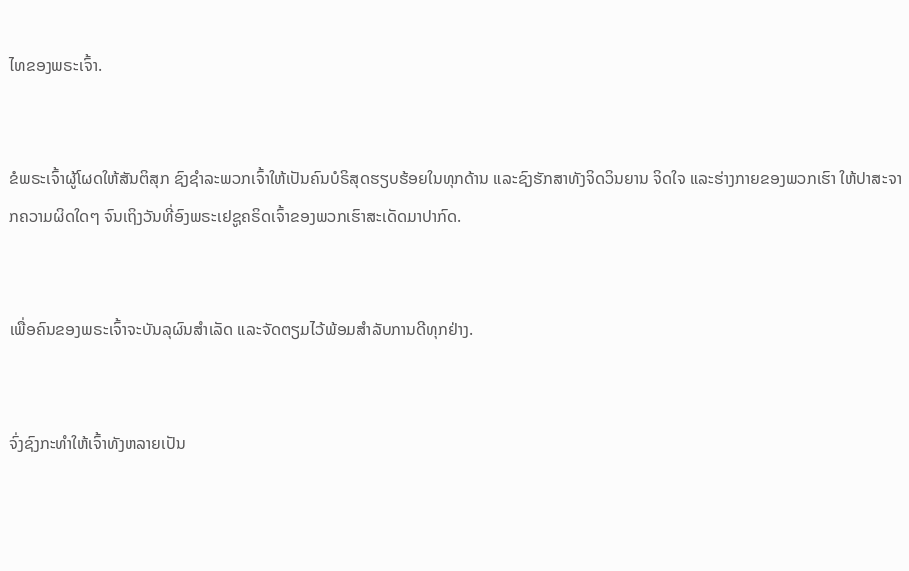ໄທຂອງພຣະເຈົ້າ.


ຂໍພຣະເຈົ້າຜູ້ໂຜດໃຫ້ສັນຕິສຸກ ຊົງຊຳລະພວກເຈົ້າໃຫ້ເປັນຄົນບໍຣິສຸດຮຽບຮ້ອຍໃນທຸກດ້ານ ແລະຊົງຮັກສາທັງຈິດວິນຍານ ຈິດໃຈ ແລະຮ່າງກາຍຂອງພວກເຮົາ ໃຫ້ປາສະຈາກຄວາມຜິດໃດໆ ຈົນເຖິງວັນທີ່ອົງພຣະເຢຊູຄຣິດເຈົ້າຂອງພວກເຮົາສະເດັດມາປາກົດ.


ເພື່ອຄົນຂອງພຣະເຈົ້າຈະບັນລຸຜົນສຳເລັດ ແລະຈັດຕຽມໄວ້ພ້ອມສຳລັບການດີທຸກຢ່າງ.


ຈົ່ງຊົງກະທຳໃຫ້ເຈົ້າທັງຫລາຍເປັນ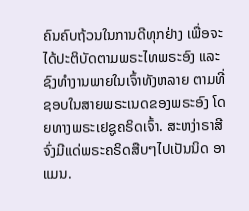ຄົນຄົບຖ້ວນໃນການດີທຸກຢ່າງ ເພື່ອຈະໄດ້ປະຕິບັດຕາມພຣະໄທພຣະອົງ ແລະຊົງທຳງານພາຍໃນເຈົ້າທັງຫລາຍ ຕາມທີ່ຊອບໃນສາຍພຣະເນດຂອງພຣະອົງ ໂດຍທາງພຣະເຢຊູຄຣິດເຈົ້າ. ສະຫງ່າຣາສີຈົ່ງມີແດ່ພຣະຄຣິດສືບໆໄປເປັນນິດ ອາແມນ.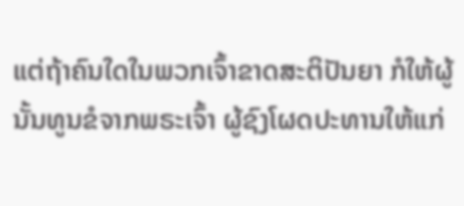ແຕ່ຖ້າຄົນໃດໃນພວກເຈົ້າຂາດສະຕິປັນຍາ ກໍໃຫ້ຜູ້ນັ້ນທູນຂໍຈາກພຣະເຈົ້າ ຜູ້ຊົງໂຜດປະທານໃຫ້ແກ່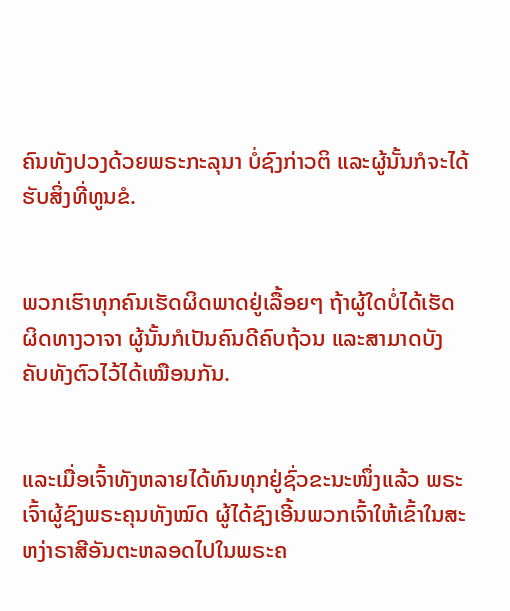ຄົນທັງປວງດ້ວຍພຣະກະລຸນາ ບໍ່ຊົງກ່າວຕິ ແລະຜູ້ນັ້ນກໍຈະໄດ້ຮັບສິ່ງທີ່ທູນຂໍ.


ພວກເຮົາທຸກຄົນເຮັດຜິດພາດຢູ່ເລື້ອຍໆ ຖ້າຜູ້ໃດບໍ່ໄດ້ເຮັດຜິດທາງວາຈາ ຜູ້ນັ້ນກໍເປັນຄົນດີຄົບຖ້ວນ ແລະສາມາດບັງຄັບທັງຕົວໄວ້ໄດ້ເໝືອນກັນ.


ແລະເມື່ອເຈົ້າທັງຫລາຍໄດ້ທົນທຸກຢູ່ຊົ່ວຂະນະໜຶ່ງແລ້ວ ພຣະເຈົ້າຜູ້ຊົງພຣະຄຸນທັງໝົດ ຜູ້ໄດ້ຊົງເອີ້ນພວກເຈົ້າໃຫ້ເຂົ້າໃນສະຫງ່າຣາສີອັນຕະຫລອດໄປໃນພຣະຄ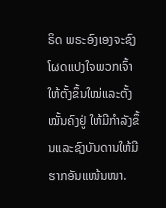ຣິດ ພຣະອົງເອງຈະຊົງໂຜດແປງໃຈພວກເຈົ້າ ໃຫ້ຕັ້ງຂຶ້ນໃໝ່ແລະຕັ້ງໝັ້ນຄົງຢູ່ ໃຫ້ມີກຳລັງຂຶ້ນແລະຊົງບັນດານໃຫ້ມີຮາກອັນແໜ້ນໜາ.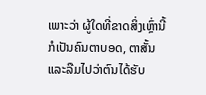ເພາະວ່າ ຜູ້ໃດທີ່ຂາດສິ່ງເຫຼົ່ານີ້ ກໍເປັນຄົນຕາບອດ, ຕາສັ້ນ ແລະລືມໄປວ່າຕົນໄດ້ຮັບ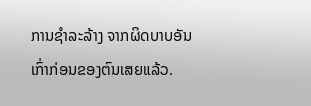ການຊຳລະລ້າງ ຈາກຜິດບາບອັນເກົ່າກ່ອນຂອງຕົນເສຍແລ້ວ.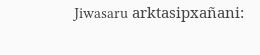Jiwasaru arktasipxañani: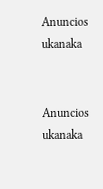Anuncios ukanaka


Anuncios ukanaka